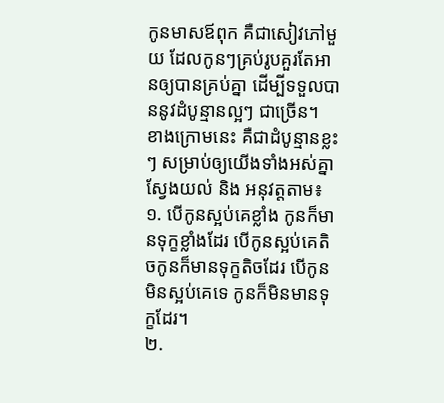កូនមាសឪពុក គឺជាសៀវភៅមួយ ដែលកូនៗគ្រប់រូបគួរតែអានឲ្យបានគ្រប់គ្នា ដើម្បីទទួលបាននូវដំបូន្មានល្អៗ ជាច្រើន។
ខាងក្រោមនេះ គឺជាដំបូន្មានខ្លះៗ សម្រាប់ឲ្យយើងទាំងអស់គ្នាស្វែងយល់ និង អនុវត្តតាម៖
១. បើកូនស្អប់គេខ្លាំង កូនក៏មានទុក្ខខ្លាំងដែរ បើកូនស្អប់គេតិចកូនក៏មានទុក្ខតិចដែរ បើកូនមិនស្អប់គេទេ កូនក៏មិនមានទុក្ខដែរ។
២.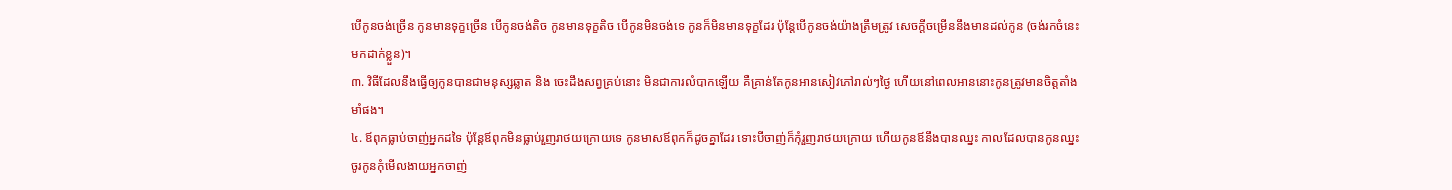បើកូនចង់ច្រើន កូនមានទុក្ខច្រើន បើកូនចង់តិច កូនមានទុក្ខតិច បើកូនមិនចង់ទេ កូនក៏មិនមានទុក្ខដែរ ប៉ុន្តែបើកូនចង់យ៉ាងត្រឹមត្រូវ សេចក្តីចម្រើននឹងមានដល់កូន (ចង់រកចំនេះមកដាក់ខ្លួន)។
៣. វិធីដែលនឹងធ្វើឲ្យកូនបានជាមនុស្សឆ្លាត និង ចេះដឹងសព្វគ្រប់នោះ មិនជាការលំបាកឡើយ គឺគ្រាន់តែកូនអានសៀវភៅរាល់ៗថ្ងៃ ហើយនៅពេលអាននោះកូនត្រូវមានចិត្តតាំងមាំផង។
៤. ឪពុកធ្លាប់ចាញ់អ្នកដទៃ ប៉ុន្តែឪពុកមិនធ្លាប់រួញរាថយក្រោយទេ កូនមាសឪពុកក៏ដូចគ្នាដែរ ទោះបីចាញ់ក៏កុំរួញរាថយក្រោយ ហើយកូនឪនឹងបានឈ្នះ កាលដែលបានកូនឈ្នះ ចូរកូនកុំមើលងាយអ្នកចាញ់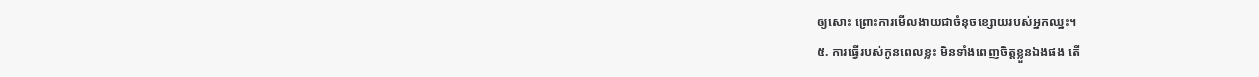ឲ្យសោះ ព្រោះការមើលងាយជាចំនុចខ្សោយរបស់អ្នកឈ្នះ។
៥. ការធ្វើរបស់កូនពេលខ្លះ មិនទាំងពេញចិត្តខ្លួនឯងផង តើ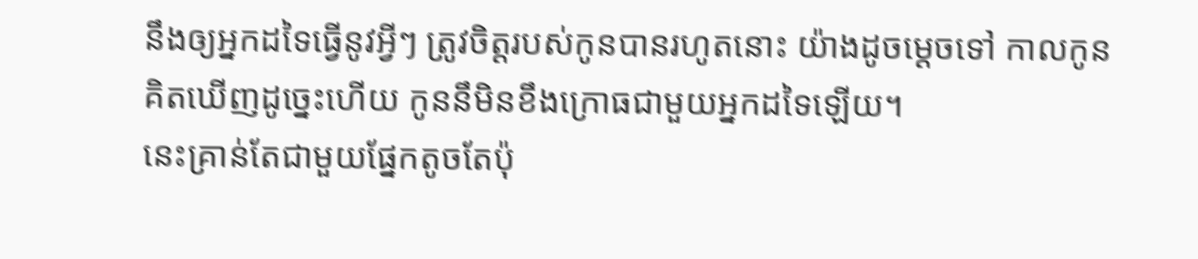នឹងឲ្យអ្នកដទៃធ្វើនូវអ្វីៗ ត្រូវចិត្តរបស់កូនបានរហូតនោះ យ៉ាងដូចម្តេចទៅ កាលកូនគិតឃើញដូច្នេះហើយ កូននឹមិនខឹងក្រោធជាមួយអ្នកដទៃឡើយ។
នេះគ្រាន់តែជាមួយផ្នែកតូចតែប៉ុ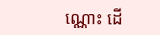ណ្ណោះ ដើ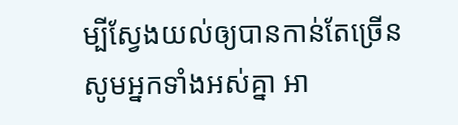ម្បីស្វែងយល់ឲ្យបានកាន់តែច្រើន សូមអ្នកទាំងអស់គ្នា អា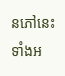នភៅនេះ ទាំងអ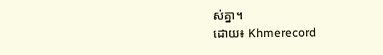ស់គ្នា។
ដោយ៖ Khmerecord